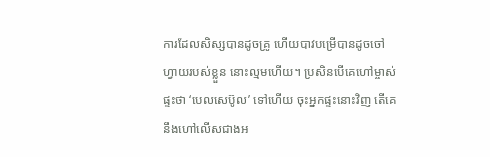ការដែលសិស្សបានដូចគ្រូ ហើយបាវបម្រើបានដូចចៅហ្វាយរបស់ខ្លួន នោះល្មមហើយ។ ប្រសិនបើគេហៅម្ចាស់ផ្ទះថា ‘បេលសេប៊ូល’ ទៅហើយ ចុះអ្នកផ្ទះនោះវិញ តើគេនឹងហៅលើសជាងអ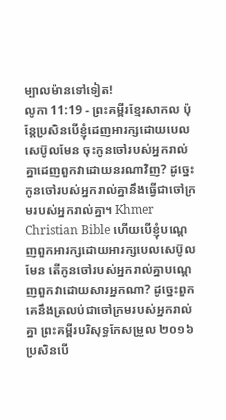ម្បាលម៉ានទៅទៀត!
លូកា 11:19 - ព្រះគម្ពីរខ្មែរសាកល ប៉ុន្តែប្រសិនបើខ្ញុំដេញអារក្សដោយបេលសេប៊ូលមែន ចុះកូនចៅរបស់អ្នករាល់គ្នាដេញពួកវាដោយនរណាវិញ? ដូច្នេះ កូនចៅរបស់អ្នករាល់គ្នានឹងធ្វើជាចៅក្រមរបស់អ្នករាល់គ្នា។ Khmer Christian Bible ហើយបើខ្ញុំបណ្ដេញពួកអារក្សដោយអារក្សបេលសេប៊ូលមែន តើកូនចៅរបស់អ្នករាល់គ្នាបណ្ដេញពួកវាដោយសារអ្នកណា? ដូច្នេះពួកគេនឹងត្រលប់ជាចៅក្រមរបស់អ្នករាល់គ្នា ព្រះគម្ពីរបរិសុទ្ធកែសម្រួល ២០១៦ ប្រសិនបើ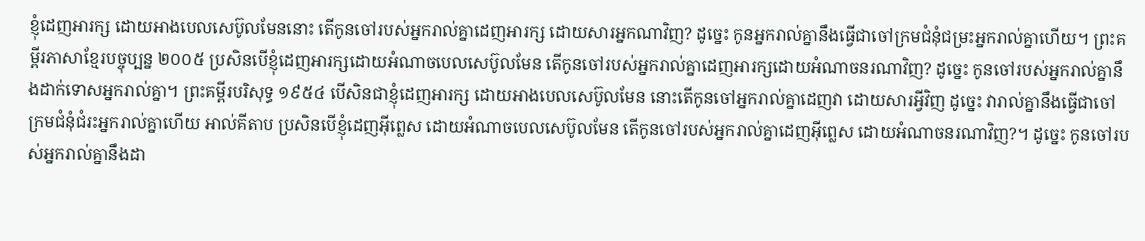ខ្ញុំដេញអារក្ស ដោយអាងបេលសេប៊ូលមែននោះ តើកូនចៅរបស់អ្នករាល់គ្នាដេញអារក្ស ដោយសារអ្នកណាវិញ? ដូច្នេះ កូនអ្នករាល់គ្នានឹងធ្វើជាចៅក្រមជំនុំជម្រះអ្នករាល់គ្នាហើយ។ ព្រះគម្ពីរភាសាខ្មែរបច្ចុប្បន្ន ២០០៥ ប្រសិនបើខ្ញុំដេញអារក្សដោយអំណាចបេលសេប៊ូលមែន តើកូនចៅរបស់អ្នករាល់គ្នាដេញអារក្សដោយអំណាចនរណាវិញ? ដូច្នេះ កូនចៅរបស់អ្នករាល់គ្នានឹងដាក់ទោសអ្នករាល់គ្នា។ ព្រះគម្ពីរបរិសុទ្ធ ១៩៥៤ បើសិនជាខ្ញុំដេញអារក្ស ដោយអាងបេលសេប៊ូលមែន នោះតើកូនចៅអ្នករាល់គ្នាដេញវា ដោយសារអ្វីវិញ ដូច្នេះ វារាល់គ្នានឹងធ្វើជាចៅក្រមជំនុំជំរះអ្នករាល់គ្នាហើយ អាល់គីតាប ប្រសិនបើខ្ញុំដេញអ៊ីព្លេស ដោយអំណាចបេលសេប៊ូលមែន តើកូនចៅរបស់អ្នករាល់គ្នាដេញអ៊ីព្លេស ដោយអំណាចនរណាវិញ?។ ដូច្នេះ កូនចៅរបស់អ្នករាល់គ្នានឹងដា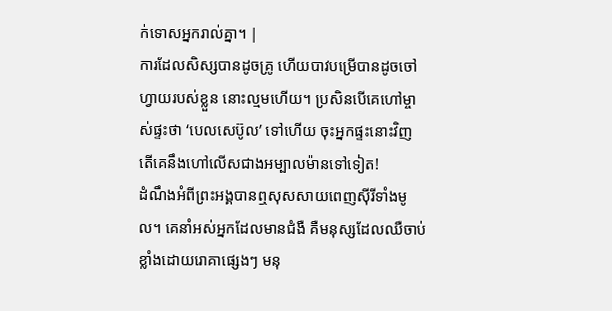ក់ទោសអ្នករាល់គ្នា។ |
ការដែលសិស្សបានដូចគ្រូ ហើយបាវបម្រើបានដូចចៅហ្វាយរបស់ខ្លួន នោះល្មមហើយ។ ប្រសិនបើគេហៅម្ចាស់ផ្ទះថា ‘បេលសេប៊ូល’ ទៅហើយ ចុះអ្នកផ្ទះនោះវិញ តើគេនឹងហៅលើសជាងអម្បាលម៉ានទៅទៀត!
ដំណឹងអំពីព្រះអង្គបានឮសុសសាយពេញស៊ីរីទាំងមូល។ គេនាំអស់អ្នកដែលមានជំងឺ គឺមនុស្សដែលឈឺចាប់ខ្លាំងដោយរោគាផ្សេងៗ មនុ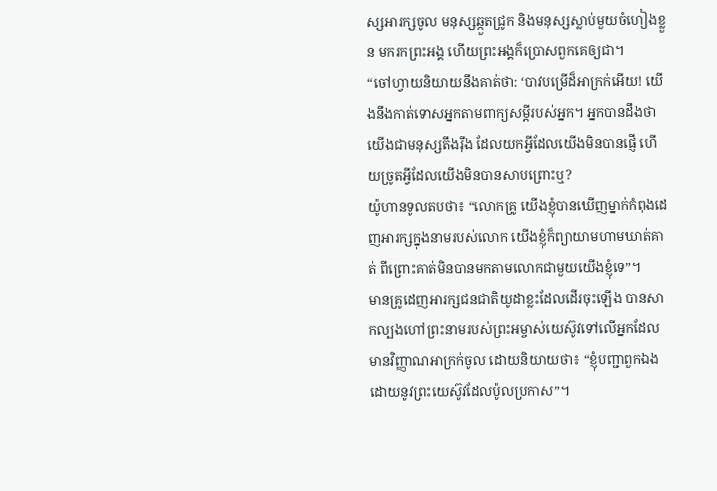ស្សអារក្សចូល មនុស្សឆ្កួតជ្រូក និងមនុស្សស្លាប់មួយចំហៀងខ្លួន មករកព្រះអង្គ ហើយព្រះអង្គក៏ប្រោសពួកគេឲ្យជា។
“ចៅហ្វាយនិយាយនឹងគាត់ថា: ‘បាវបម្រើដ៏អាក្រក់អើយ! យើងនឹងកាត់ទោសអ្នកតាមពាក្យសម្ដីរបស់អ្នក។ អ្នកបានដឹងថាយើងជាមនុស្សតឹងរ៉ឹង ដែលយកអ្វីដែលយើងមិនបានផ្ញើ ហើយច្រូតអ្វីដែលយើងមិនបានសាបព្រោះឬ?
យ៉ូហានទូលតបថា៖ “លោកគ្រូ យើងខ្ញុំបានឃើញម្នាក់កំពុងដេញអារក្សក្នុងនាមរបស់លោក យើងខ្ញុំក៏ព្យាយាមហាមឃាត់គាត់ ពីព្រោះគាត់មិនបានមកតាមលោកជាមួយយើងខ្ញុំទេ”។
មានគ្រូដេញអារក្សជនជាតិយូដាខ្លះដែលដើរចុះឡើង បានសាកល្បងហៅព្រះនាមរបស់ព្រះអម្ចាស់យេស៊ូវទៅលើអ្នកដែលមានវិញ្ញាណអាក្រក់ចូល ដោយនិយាយថា៖ “ខ្ញុំបញ្ជាពួកឯងដោយនូវព្រះយេស៊ូវដែលប៉ូលប្រកាស”។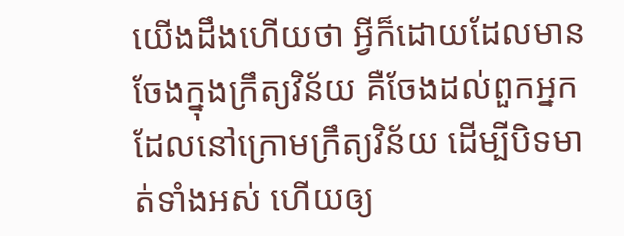យើងដឹងហើយថា អ្វីក៏ដោយដែលមានចែងក្នុងក្រឹត្យវិន័យ គឺចែងដល់ពួកអ្នកដែលនៅក្រោមក្រឹត្យវិន័យ ដើម្បីបិទមាត់ទាំងអស់ ហើយឲ្យ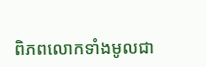ពិភពលោកទាំងមូលជា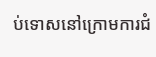ប់ទោសនៅក្រោមការជំ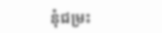នុំជម្រះ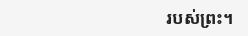របស់ព្រះ។